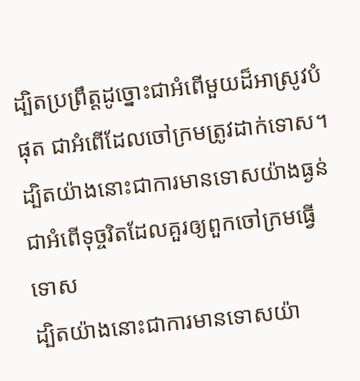ដ្បិតប្រព្រឹត្តដូច្នោះជាអំពើមួយដ៏អាស្រូវបំផុត ជាអំពើដែលចៅក្រមត្រូវដាក់ទោស។
ដ្បិតយ៉ាងនោះជាការមានទោសយ៉ាងធ្ងន់ ជាអំពើទុច្ចរិតដែលគួរឲ្យពួកចៅក្រមធ្វើទោស
ដ្បិតយ៉ាងនោះជាការមានទោសយ៉ា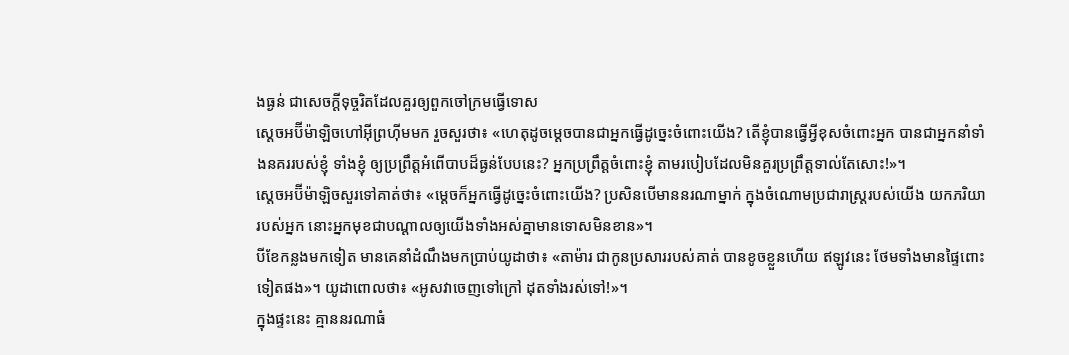ងធ្ងន់ ជាសេចក្ដីទុច្ចរិតដែលគួរឲ្យពួកចៅក្រមធ្វើទោស
ស្តេចអប៊ីម៉ាឡិចហៅអ៊ីព្រហ៊ីមមក រួចសួរថា៖ «ហេតុដូចម្តេចបានជាអ្នកធ្វើដូច្នេះចំពោះយើង? តើខ្ញុំបានធ្វើអ្វីខុសចំពោះអ្នក បានជាអ្នកនាំទាំងនគររបស់ខ្ញុំ ទាំងខ្ញុំ ឲ្យប្រព្រឹត្តអំពើបាបដ៏ធ្ងន់បែបនេះ? អ្នកប្រព្រឹត្តចំពោះខ្ញុំ តាមរបៀបដែលមិនគួរប្រព្រឹត្តទាល់តែសោះ!»។
ស្តេចអប៊ីម៉ាឡិចសួរទៅគាត់ថា៖ «ម្តេចក៏អ្នកធ្វើដូច្នេះចំពោះយើង? ប្រសិនបើមាននរណាម្នាក់ ក្នុងចំណោមប្រជារាស្ត្ររបស់យើង យកភរិយារបស់អ្នក នោះអ្នកមុខជាបណ្តាលឲ្យយើងទាំងអស់គ្នាមានទោសមិនខាន»។
បីខែកន្លងមកទៀត មានគេនាំដំណឹងមកប្រាប់យូដាថា៖ «តាម៉ារ ជាកូនប្រសាររបស់គាត់ បានខូចខ្លួនហើយ ឥឡូវនេះ ថែមទាំងមានផ្ទៃពោះទៀតផង»។ យូដាពោលថា៖ «អូសវាចេញទៅក្រៅ ដុតទាំងរស់ទៅ!»។
ក្នុងផ្ទះនេះ គ្មាននរណាធំ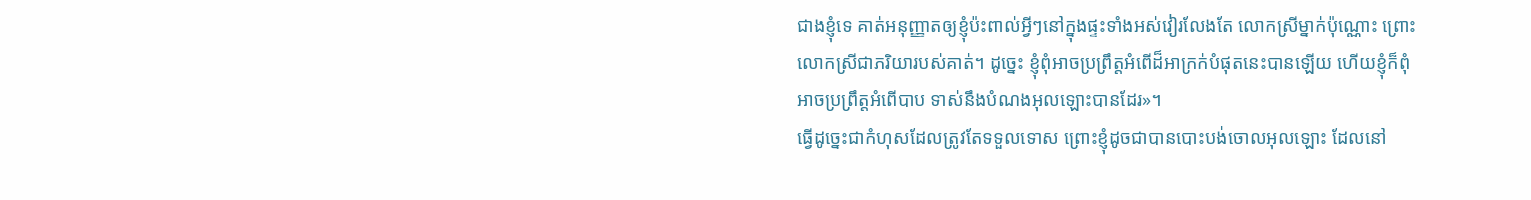ជាងខ្ញុំទេ គាត់អនុញ្ញាតឲ្យខ្ញុំប៉ះពាល់អ្វីៗនៅក្នុងផ្ទះទាំងអស់វៀរលែងតែ លោកស្រីម្នាក់ប៉ុណ្ណោះ ព្រោះលោកស្រីជាភរិយារបស់គាត់។ ដូច្នេះ ខ្ញុំពុំអាចប្រព្រឹត្តអំពើដ៏អាក្រក់បំផុតនេះបានឡើយ ហើយខ្ញុំក៏ពុំអាចប្រព្រឹត្តអំពើបាប ទាស់នឹងបំណងអុលឡោះបានដែរ»។
ធ្វើដូច្នេះជាកំហុសដែលត្រូវតែទទួលទោស ព្រោះខ្ញុំដូចជាបានបោះបង់ចោលអុលឡោះ ដែលនៅ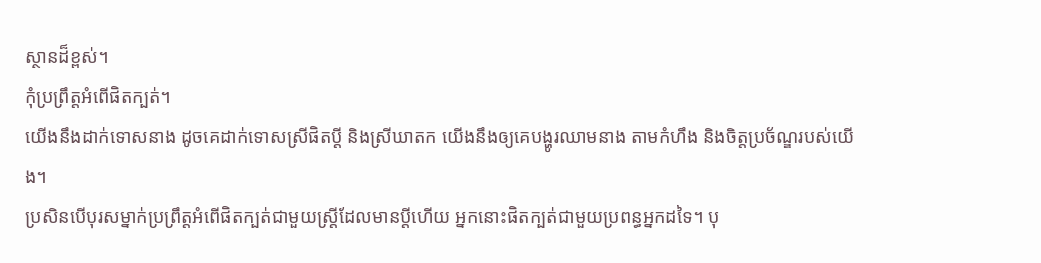ស្ថានដ៏ខ្ពស់។
កុំប្រព្រឹត្តអំពើផិតក្បត់។
យើងនឹងដាក់ទោសនាង ដូចគេដាក់ទោសស្រីផិតប្ដី និងស្រីឃាតក យើងនឹងឲ្យគេបង្ហូរឈាមនាង តាមកំហឹង និងចិត្តប្រច័ណ្ឌរបស់យើង។
ប្រសិនបើបុរសម្នាក់ប្រព្រឹត្តអំពើផិតក្បត់ជាមួយស្ត្រីដែលមានប្ដីហើយ អ្នកនោះផិតក្បត់ជាមួយប្រពន្ធអ្នកដទៃ។ បុ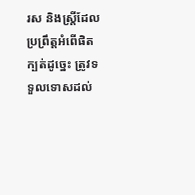រស និងស្ត្រីដែលប្រព្រឹត្តអំពើផិតក្បត់ដូច្នេះ ត្រូវទទួលទោសដល់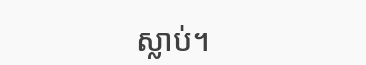ស្លាប់។